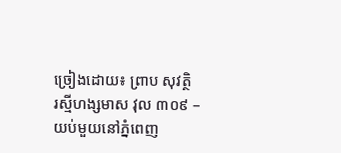ច្រៀងដោយ៖ ព្រាប សុវត្ថិ
រស្មីហង្សមាស វុល ៣០៩ – យប់មួយនៅភ្នំពេញ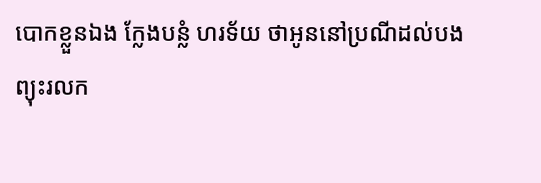បោកខ្លួនឯង ក្លែងបន្លំ ហរទ័យ ថាអូននៅប្រណីដល់បង
ព្យុះរលក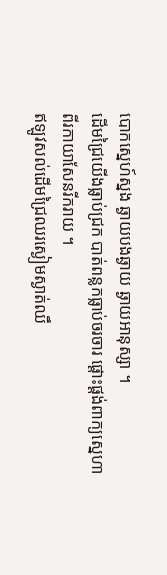បោកស្នេហ៍ស្នង ឆ្ងាយបងឆ្ងាយ ឆ្ងាយអានុស្សា ។
ដើមជ្រៃយើងធ្លាប់ជ្រក បាត់ពន្លកធ្លាប់ចរចារ ផ្ដោះផ្ដង់ពាក្យស្នេហា
ពីរកាយាសែនរីករាយ ។
ឥឡូវសល់ដើមជ្រៃឈរស្ងៀមស្ងាត់ឈឹ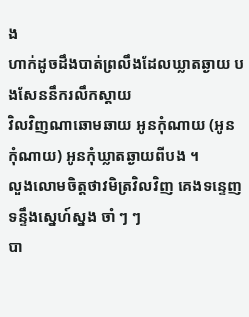ង
ហាក់ដូចដឹងបាត់ព្រលឹងដែលឃ្លាតឆ្ងាយ បងសែននឹករលឹកស្ដាយ
វិលវិញណាឆោមឆាយ អូនកុំណាយ (អូនកុំណាយ) អូនកុំឃ្លាតឆ្ងាយពីបង ។
លួងលោមចិត្តថាវមិត្រវិលវិញ គេងទន្ទេញទន្ទឹងស្នេហ៍ស្នង ចាំ ៗ ៗ
បា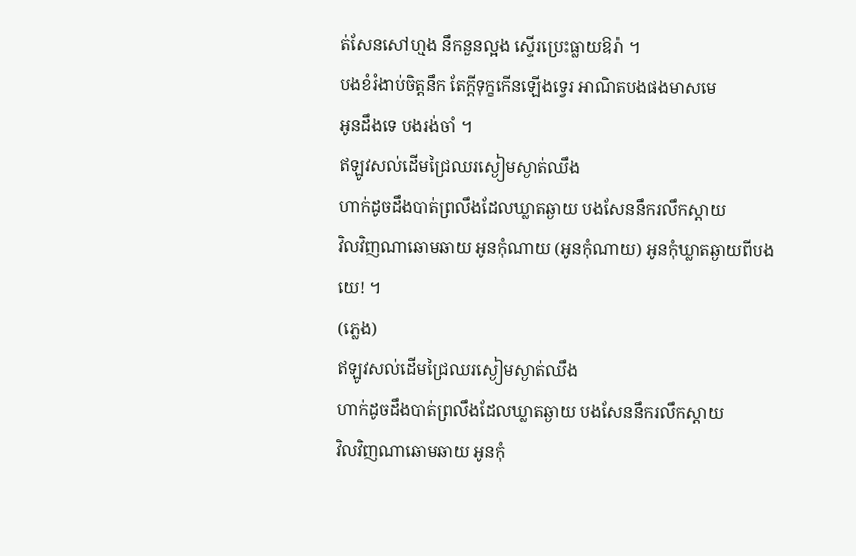ត់សែនសៅហ្មង នឹកនួនល្អង ស្ទើរប្រេះធ្លាយឱរ៉ា ។
បងខំរំងាប់ចិត្តនឹក តែក្ដីទុក្ខកើនឡើងទ្វេរ អាណិតបងផងមាសមេ
អូនដឹងទេ បងរង់ចាំ ។
ឥឡូវសល់ដើមជ្រៃឈរស្ងៀមស្ងាត់ឈឹង
ហាក់ដូចដឹងបាត់ព្រលឹងដែលឃ្លាតឆ្ងាយ បងសែននឹករលឹកស្ដាយ
វិលវិញណាឆោមឆាយ អូនកុំណាយ (អូនកុំណាយ) អូនកុំឃ្លាតឆ្ងាយពីបង
យេ! ។
(ភ្លេង)
ឥឡូវសល់ដើមជ្រៃឈរស្ងៀមស្ងាត់ឈឹង
ហាក់ដូចដឹងបាត់ព្រលឹងដែលឃ្លាតឆ្ងាយ បងសែននឹករលឹកស្ដាយ
វិលវិញណាឆោមឆាយ អូនកុំ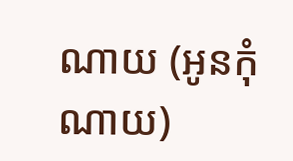ណាយ (អូនកុំណាយ)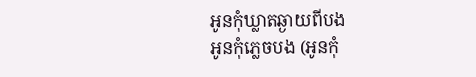អូនកុំឃ្លាតឆ្ងាយពីបង
អូនកុំភ្លេចបង (អូនកុំ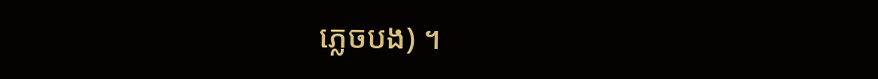ភ្លេចបង) ។